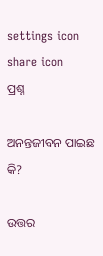settings icon
share icon
ପ୍ରଶ୍ନ

ଅନନ୍ତଜୀବନ ପାଇଛ କି?

ଉତ୍ତର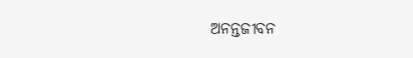ଅନନ୍ତଜୀବନ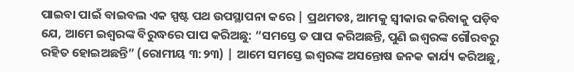ପାଇବା ପାଇଁ ବାଇବଲ ଏକ ସ୍ପଷ୍ଟ ପଥ ଉପସ୍ଥାପନା କରେ | ପ୍ରଥମତଃ, ଆମକୁ ସ୍ଵୀକାର କରିବାକୁ ପଡ଼ିବ ଯେ, ଆମେ ଇଶ୍ଵରଙ୍କ ବିରୁଦ୍ଧରେ ପାପ କରିଅଛୁ: “ସମସ୍ତେ ତ ପାପ କରିଅଛନ୍ତି, ପୁଣି ଇଶ୍ଵରଙ୍କ ଗୌରବରୁ ରହିତ ହୋଇଅଛନ୍ତି” (ରୋମୀୟ ୩:୨୩) | ଆମେ ସମସ୍ତେ ଇଶ୍ଵରଙ୍କ ଅସନ୍ତୋଷ ଜନକ କାର୍ଯ୍ୟ କରିଅଛୁ,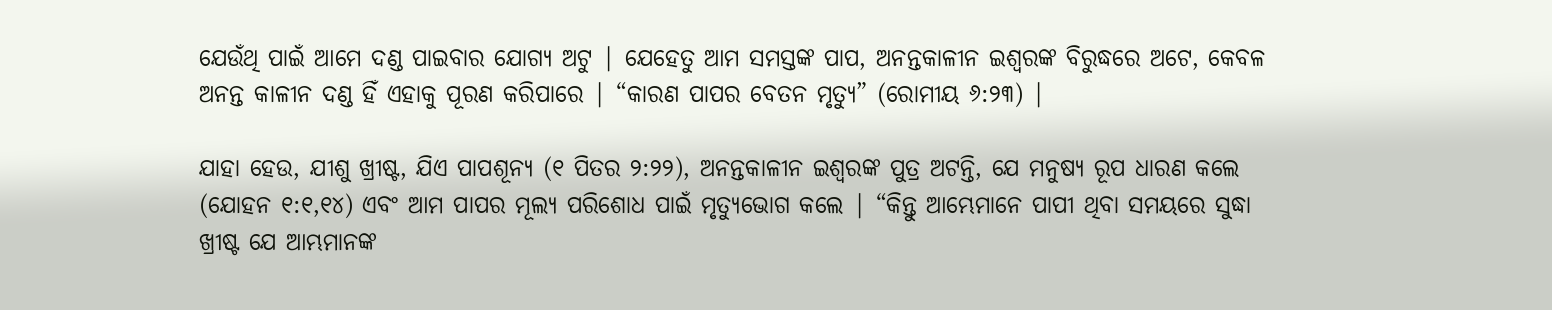ଯେଉଁଥି ପାଇଁ ଆମେ ଦଣ୍ଡ ପାଇବାର ଯୋଗ୍ୟ ଅଟୁ | ଯେହେତୁ ଆମ ସମସ୍ତଙ୍କ ପାପ, ଅନନ୍ତକାଳୀନ ଇଶ୍ଵରଙ୍କ ବିରୁଦ୍ଧରେ ଅଟେ, କେବଳ ଅନନ୍ତ କାଳୀନ ଦଣ୍ଡ ହିଁ ଏହାକୁ ପୂରଣ କରିପାରେ | “କାରଣ ପାପର ବେତନ ମୃତ୍ୟୁ” (ରୋମୀୟ ୬:୨୩) |

ଯାହା ହେଉ, ଯୀଶୁ ଖ୍ରୀଷ୍ଟ, ଯିଏ ପାପଶୂନ୍ୟ (୧ ପିତର ୨:୨୨), ଅନନ୍ତକାଳୀନ ଇଶ୍ଵରଙ୍କ ପୁତ୍ର ଅଟନ୍ତି, ଯେ ମନୁଷ୍ୟ ରୂପ ଧାରଣ କଲେ (ଯୋହନ ୧:୧,୧୪) ଏବଂ ଆମ ପାପର ମୂଲ୍ୟ ପରିଶୋଧ ପାଇଁ ମୃତ୍ୟୁଭୋଗ କଲେ | “କିନ୍ତୁ ଆମ୍ଭେମାନେ ପାପୀ ଥିବା ସମୟରେ ସୁଦ୍ଧା ଖ୍ରୀଷ୍ଟ ଯେ ଆମ୍ଭମାନଙ୍କ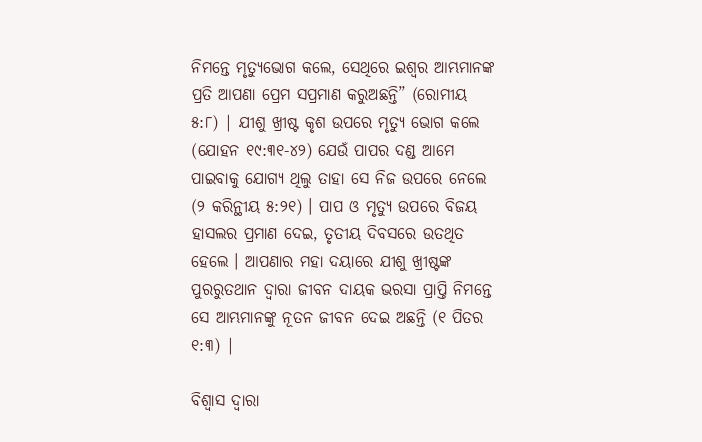ନିମନ୍ତେ ମୃତ୍ୟୁଭୋଗ କଲେ, ସେଥିରେ ଇଶ୍ଵର ଆମ୍ଭମାନଙ୍କ ପ୍ରତି ଆପଣା ପ୍ରେମ ସପ୍ରମାଣ କରୁଅଛନ୍ତି” (ରୋମୀୟ ୫:୮) | ଯୀଶୁ ଖ୍ରୀଷ୍ଟ କୃଶ ଉପରେ ମୃତ୍ୟୁ ଭୋଗ କଲେ (ଯୋହନ ୧୯:୩୧-୪୨) ଯେଉଁ ପାପର ଦଣ୍ଡ ଆମେ ପାଇବାକୁ ଯୋଗ୍ୟ ଥିଲୁ ତାହା ସେ ନିଜ ଉପରେ ନେଲେ (୨ କରିନ୍ଥୀୟ ୫:୨୧) । ପାପ ଓ ମୃତ୍ୟୁ ଉପରେ ବିଜୟ ହାସଲର ପ୍ରମାଣ ଦେଇ, ତୃତୀୟ ଦିବସରେ ଉତଥିତ ହେଲେ । ଆପଣାର ମହା ଦୟାରେ ଯୀଶୁ ଖ୍ରୀଷ୍ଟଙ୍କ ପୁରରୁତଥାନ ଦ୍ଵାରା ଜୀବନ ଦାୟକ ଭରସା ପ୍ରାପ୍ତି ନିମନ୍ତେ ସେ ଆମ୍ଭମାନଙ୍କୁ ନୂତନ ଜୀବନ ଦେଇ ଅଛନ୍ତି (୧ ପିତର ୧:୩) |

ବିଶ୍ଵାସ ଦ୍ଵାରା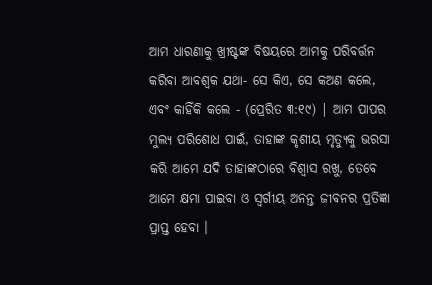ଆମ ଧାରଣାକୁ ଖ୍ରୀଷ୍ଟଙ୍କ ବିଷୟରେ ଆମକୁ ପରିବର୍ତ୍ତନ କରିବା ଆବଶ୍ଵକ ଯଥା- ସେ କିଏ, ସେ କଅଣ କଲେ, ଏବଂ କାହିଁକି କଲେ - (ପ୍ରେରିତ ୩:୧୯) | ଆମ ପାପର ମୁଲ୍ୟ ପରିଶୋଧ ପାଇଁ, ତାହାଙ୍କ କୃଶୀୟ ମୃତ୍ୟୁକୁ ଭରସା କରି ଆମେ ଯଦି ତାହାଙ୍କଠାରେ ବିଶ୍ଵାସ ରଖୁ, ତେବେ ଆମେ କ୍ଷମା ପାଇବା ଓ ସ୍ଵର୍ଗୀୟ ଅନନ୍ତ ଜୀବନର ପ୍ରତିଜ୍ଞା ପ୍ରାପ୍ତ ହେବା ।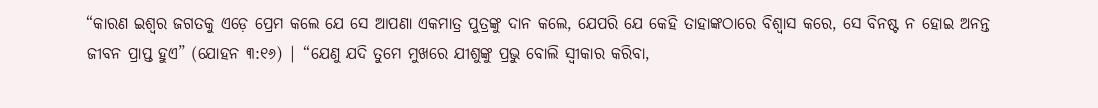“କାରଣ ଇଶ୍ଵର ଜଗତକୁ ଏଡ଼େ ପ୍ରେମ କଲେ ଯେ ସେ ଆପଣା ଏକମାତ୍ର ପୁତ୍ରଙ୍କୁ ଦାନ କଲେ, ଯେପରି ଯେ କେହି ତାହାଙ୍କଠାରେ ବିଶ୍ଵାସ କରେ, ସେ ବିନଷ୍ଟ ନ ହୋଇ ଅନନ୍ତ ଜୀବନ ପ୍ରାପ୍ତ ହୁଏ” (ଯୋହନ ୩:୧୬) | “ଯେଣୁ ଯଦି ତୁମେ ମୁଖରେ ଯୀଶୁଙ୍କୁ ପ୍ରଭୁ ବୋଲି ସ୍ଵୀକାର କରିବା,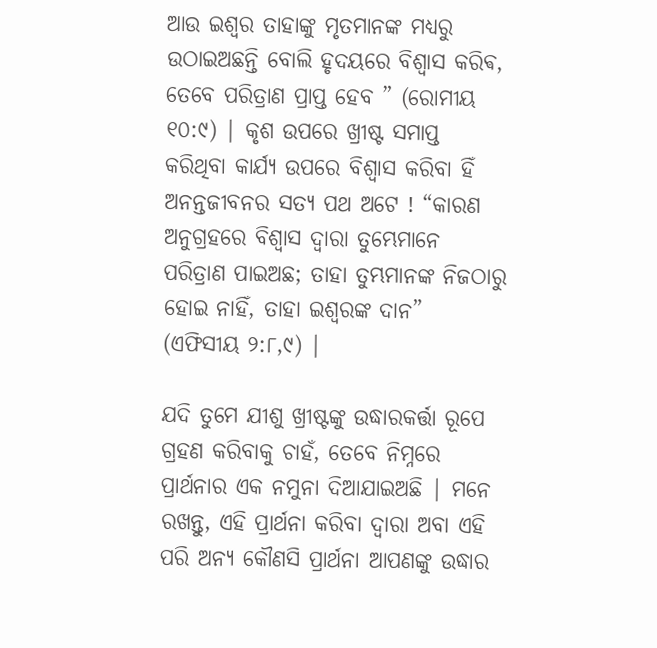ଆଉ ଇଶ୍ଵର ତାହାଙ୍କୁ ମୃତମାନଙ୍କ ମଧ୍ୟରୁ ଉଠାଇଅଛନ୍ତି ବୋଲି ହୃଦୟରେ ବିଶ୍ଵାସ କରିଵ, ତେବେ ପରିତ୍ରାଣ ପ୍ରାପ୍ତ ହେବ ” (ରୋମୀୟ ୧୦:୯) | କୃଶ ଉପରେ ଖ୍ରୀଷ୍ଟ ସମାପ୍ତ କରିଥିବା କାର୍ଯ୍ୟ ଉପରେ ବିଶ୍ଵାସ କରିବା ହିଁ ଅନନ୍ତଜୀବନର ସତ୍ୟ ପଥ ଅଟେ ! “କାରଣ ଅନୁଗ୍ରହରେ ବିଶ୍ଵାସ ଦ୍ଵାରା ତୁମ୍ଭେମାନେ ପରିତ୍ରାଣ ପାଇଅଛ; ତାହା ତୁମ୍ଭମାନଙ୍କ ନିଜଠାରୁ ହୋଇ ନାହିଁ, ତାହା ଇଶ୍ଵରଙ୍କ ଦାନ” (ଏଫିସୀୟ ୨:୮,୯) |

ଯଦି ତୁମେ ଯୀଶୁ ଖ୍ରୀଷ୍ଟଙ୍କୁ ଉଦ୍ଧାରକର୍ତ୍ତା ରୂପେ ଗ୍ରହଣ କରିବାକୁ ଚାହଁ, ତେବେ ନିମ୍ନରେ ପ୍ରାର୍ଥନାର ଏକ ନମୁନା ଦିଆଯାଇଅଛି | ମନେ ରଖନ୍ତୁ, ଏହି ପ୍ରାର୍ଥନା କରିବା ଦ୍ଵାରା ଅବା ଏହି ପରି ଅନ୍ୟ କୌଣସି ପ୍ରାର୍ଥନା ଆପଣଙ୍କୁ ଉଦ୍ଧାର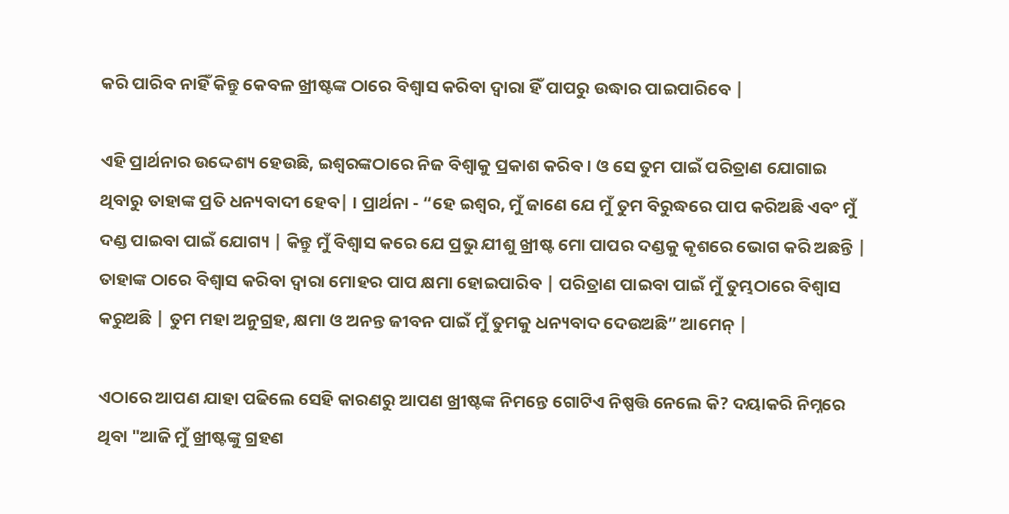କରି ପାରିବ ନାହିଁ କିନ୍ତୁ କେବଳ ଖ୍ରୀଷ୍ଟଙ୍କ ଠାରେ ବିଶ୍ଵାସ କରିବା ଦ୍ଵାରା ହିଁ ପାପରୁ ଉଦ୍ଧାର ପାଇପାରିବେ |

ଏହି ପ୍ରାର୍ଥନାର ଉଦ୍ଦେଶ୍ୟ ହେଉଛି, ଇଶ୍ଵରଙ୍କଠାରେ ନିଜ ବିଶ୍ଵାକୁ ପ୍ରକାଶ କରିବ। ଓ ସେ ତୁମ ପାଇଁ ପରିତ୍ରାଣ ଯୋଗାଇ ଥିବାରୁ ତାହାଙ୍କ ପ୍ରତି ଧନ୍ୟବାଦୀ ହେବ| । ପ୍ରାର୍ଥନା - “ହେ ଇଶ୍ଵର, ମୁଁ ଜାଣେ ଯେ ମୁଁ ତୁମ ବିରୁଦ୍ଧରେ ପାପ କରିଅଛି ଏବଂ ମୁଁ ଦଣ୍ଡ ପାଇବା ପାଇଁ ଯୋଗ୍ୟ | କିନ୍ତୁ ମୁଁ ବିଶ୍ଵାସ କରେ ଯେ ପ୍ରଭୁ ଯୀଶୁ ଖ୍ରୀଷ୍ଟ ମୋ ପାପର ଦଣ୍ଡକୁ କୃଶରେ ଭୋଗ କରି ଅଛନ୍ତି | ତାହାଙ୍କ ଠାରେ ବିଶ୍ଵାସ କରିବା ଦ୍ଵାରା ମୋହର ପାପ କ୍ଷମା ହୋଇପାରିବ | ପରିତ୍ରାଣ ପାଇବା ପାଇଁ ମୁଁ ତୁମ୍ଭଠାରେ ବିଶ୍ଵାସ କରୁଅଛି | ତୁମ ମହା ଅନୁଗ୍ରହ, କ୍ଷମା ଓ ଅନନ୍ତ ଜୀବନ ପାଇଁ ମୁଁ ତୁମକୁ ଧନ୍ୟବାଦ ଦେଉଅଛି” ଆମେନ୍ |

ଏଠାରେ ଆପଣ ଯାହା ପଢିଲେ ସେହି କାରଣରୁ ଆପଣ ଖ୍ରୀଷ୍ଟଙ୍କ ନିମନ୍ତେ ଗୋଟିଏ ନିଷ୍ପତ୍ତି ନେଲେ କି? ଦୟାକରି ନିମ୍ନରେ ଥିବା "ଆଜି ମୁଁ ଖ୍ରୀଷ୍ଟଙ୍କୁ ଗ୍ରହଣ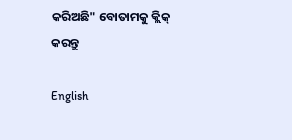କରିଅଛି" ବୋତାମକୁ କ୍ଲିକ୍ କରନ୍ତୁ

English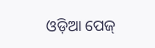ଓଡ଼ିଆ ପେଜ୍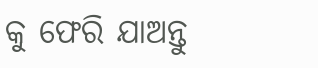କୁ ଫେରି ଯାଅନ୍ତୁ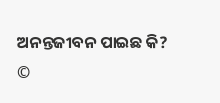ଅନନ୍ତଜୀବନ ପାଇଛ କି?
©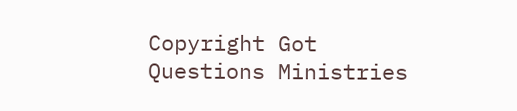Copyright Got Questions Ministries